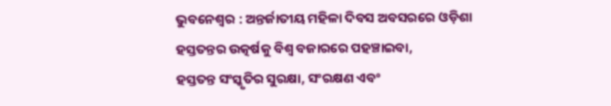ଭୁବନେଶ୍ୱର : ଅନ୍ତର୍ଜାତୀୟ ମହିଳା ଦିବସ ଅବସରରେ ଓଡ଼ିଶା ହସ୍ତତନ୍ତର ଉତ୍କର୍ଷକୁ ବିଶ୍ୱ ବଜାରରେ ପହଞ୍ଚାଇବା,
ହସ୍ତତନ୍ତ ସଂସ୍କୃତିର ସୁରକ୍ଷା, ସଂରକ୍ଷଣ ଏବଂ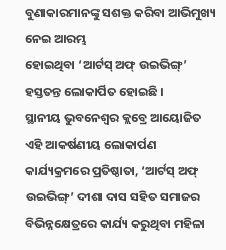ବୁଣାକାରମାନଙ୍କୁ ସଶକ୍ତ କରିବା ଆଭିମୁଖ୍ୟ ନେଇ ଆରମ୍ଭ
ହୋଇଥିବା ‘ଆର୍ଟସ୍ ଅଫ୍ ଉଇଭିଙ୍ଗ୍’ ହସ୍ତତନ୍ତ ଲୋକାର୍ପିତ ହୋଇଛି ।
ସ୍ଥାନୀୟ ଭୁବନେଶ୍ୱର କ୍ଲବ୍ରେ ଆୟୋଜିତ ଏହି ଆକର୍ଷଣୀୟ ଲୋକାର୍ପଣ କାର୍ଯ୍ୟକ୍ରମରେ ପ୍ରତିଷ୍ଠାତା, ‘ଆର୍ଟସ୍ ଅଫ୍ ଉଇଭିଙ୍ଗ୍’ ଦୀଶା ଦାସ ସହିତ ସମାଜର ବିଭିନ୍ନକ୍ଷେତ୍ରରେ କାର୍ଯ୍ୟ କରୁଥିବା ମହିଳା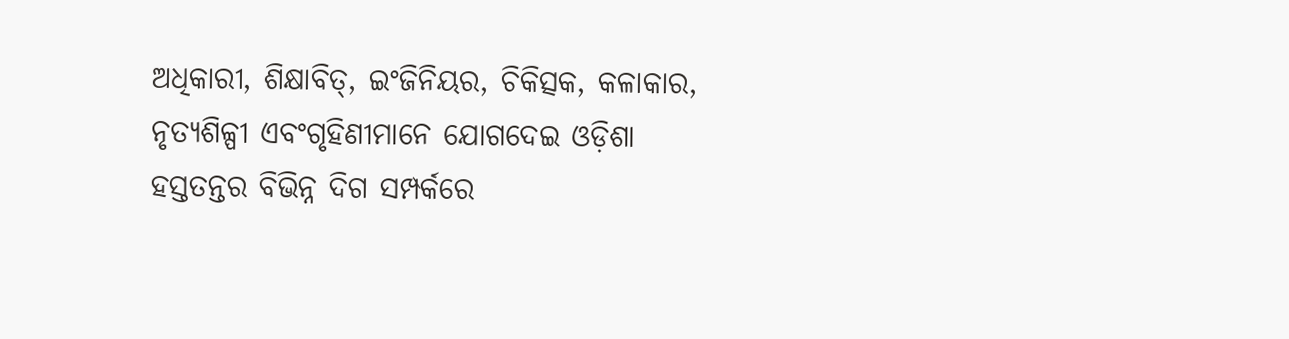ଅଧିକାରୀ, ଶିକ୍ଷାବିତ୍, ଇଂଜିନିୟର, ଚିକିତ୍ସକ, କଳାକାର, ନୃତ୍ୟଶିଳ୍ପୀ ଏବଂଗୃହିଣୀମାନେ ଯୋଗଦେଇ ଓଡ଼ିଶା ହସ୍ତତନ୍ତର ବିଭିନ୍ନ ଦିଗ ସମ୍ପର୍କରେ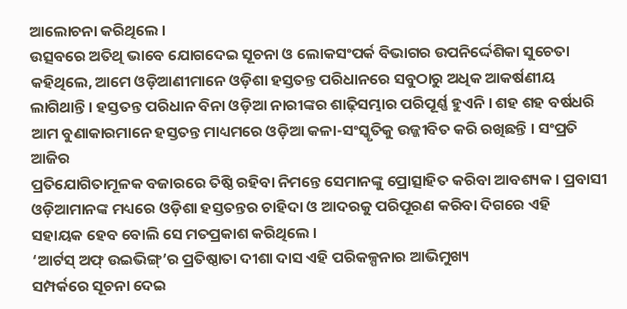ଆଲୋଚନା କରିଥିଲେ ।
ଉତ୍ସବରେ ଅତିଥି ଭାବେ ଯୋଗଦେଇ ସୂଚନା ଓ ଲୋକସଂପର୍କ ବିଭାଗର ଉପନିର୍ଦ୍ଦେଶିକା ସୁଚେତା
କହିଥିଲେ, ଆମେ ଓଡ଼ିଆଣୀମାନେ ଓଡ଼ିଶା ହସ୍ତତନ୍ତ ପରିଧାନରେ ସବୁଠାରୁ ଅଧିକ ଆକର୍ଷଣୀୟ
ଲାଗିଥାନ୍ତି । ହସ୍ତତନ୍ତ ପରିଧାନ ବିନା ଓଡ଼ିଆ ନାରୀଙ୍କର ଶାଢ଼ିସମ୍ଭାର ପରିପୂର୍ଣ୍ଣ ହୁଏନି । ଶହ ଶହ ବର୍ଷଧରି
ଆମ ବୁଣାକାରମାନେ ହସ୍ତତନ୍ତ ମାଧ୍ୟମରେ ଓଡ଼ିଆ କଳା-ସଂସ୍କୃତିକୁ ଉଜ୍ଜୀବିତ କରି ରଖିଛନ୍ତି । ସଂପ୍ରତି ଆଜିର
ପ୍ରତିଯୋଗିତାମୂଳକ ବଜାରରେ ତିଷ୍ଠି ରହିବା ନିମନ୍ତେ ସେମାନଙ୍କୁ ପ୍ରୋତ୍ସାହିତ କରିବା ଆବଶ୍ୟକ । ପ୍ରବାସୀ
ଓଡ଼ିଆମାନଙ୍କ ମଧ୍ୟରେ ଓଡ଼ିଶା ହସ୍ତତନ୍ତର ଚାହିଦା ଓ ଆଦରକୁ ପରିପୂରଣ କରିବା ଦିଗରେ ଏହି
ସହାୟକ ହେବ ବୋଲି ସେ ମତପ୍ରକାଶ କରିଥିଲେ ।
‘ଆର୍ଟସ୍ ଅଫ୍ ଉଇଭିଙ୍ଗ୍’ର ପ୍ରତିଷ୍ଠାତା ଦୀଶା ଦାସ ଏହି ପରିକଳ୍ପନାର ଆଭିମୁଖ୍ୟ
ସମ୍ପର୍କରେ ସୂଚନା ଦେଇ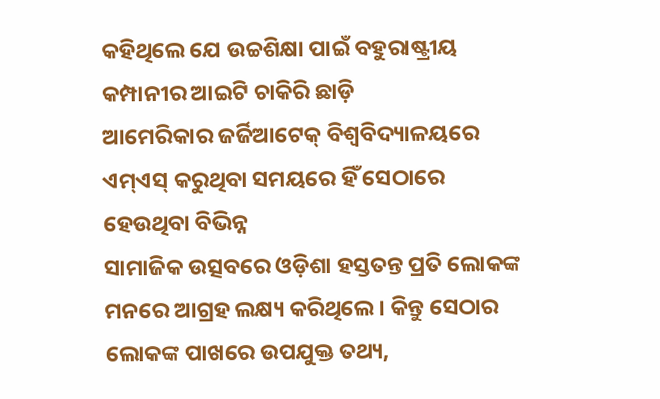କହିଥିଲେ ଯେ ଉଚ୍ଚଶିକ୍ଷା ପାଇଁ ବହୁରାଷ୍ଟ୍ରୀୟ କମ୍ପାନୀର ଆଇଟି ଚାକିରି ଛାଡ଼ି
ଆମେରିକାର ଜର୍ଜିଆଟେକ୍ ବିଶ୍ୱବିଦ୍ୟାଳୟରେ ଏମ୍ଏସ୍ କରୁଥିବା ସମୟରେ ହିଁ ସେଠାରେ ହେଉଥିବା ବିଭିନ୍ନ
ସାମାଜିକ ଉତ୍ସବରେ ଓଡ଼ିଶା ହସ୍ତତନ୍ତ ପ୍ରତି ଲୋକଙ୍କ ମନରେ ଆଗ୍ରହ ଲକ୍ଷ୍ୟ କରିଥିଲେ । କିନ୍ତୁ ସେଠାର
ଲୋକଙ୍କ ପାଖରେ ଉପଯୁକ୍ତ ତଥ୍ୟ,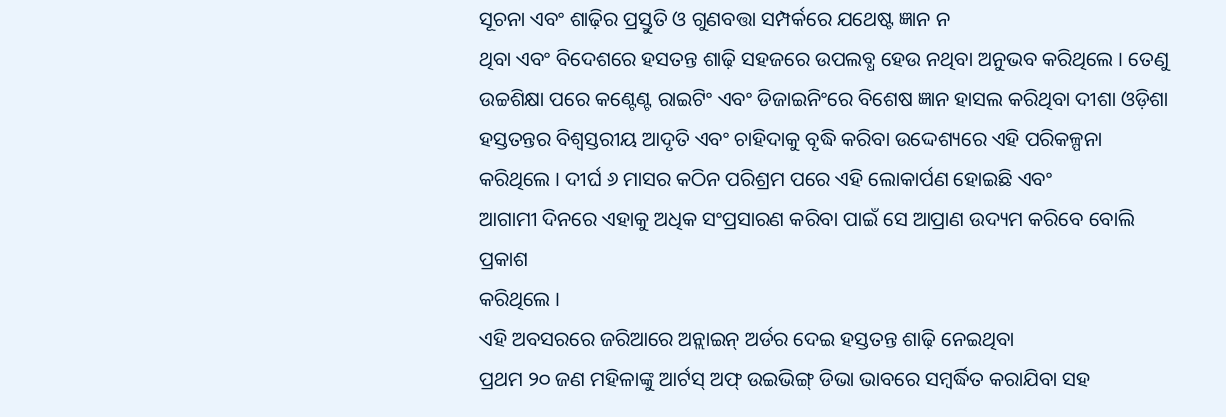ସୂଚନା ଏବଂ ଶାଢ଼ିର ପ୍ରସ୍ତୁତି ଓ ଗୁଣବତ୍ତା ସମ୍ପର୍କରେ ଯଥେଷ୍ଟ ଜ୍ଞାନ ନ
ଥିବା ଏବଂ ବିଦେଶରେ ହସତନ୍ତ ଶାଢ଼ି ସହଜରେ ଉପଲବ୍ଧ ହେଉ ନଥିବା ଅନୁଭବ କରିଥିଲେ । ତେଣୁ
ଉଚ୍ଚଶିକ୍ଷା ପରେ କଣ୍ଟେଣ୍ଟ ରାଇଟିଂ ଏବଂ ଡିଜାଇନିଂରେ ବିଶେଷ ଜ୍ଞାନ ହାସଲ କରିଥିବା ଦୀଶା ଓଡ଼ିଶା
ହସ୍ତତନ୍ତର ବିଶ୍ୱସ୍ତରୀୟ ଆଦୃତି ଏବଂ ଚାହିଦାକୁ ବୃଦ୍ଧି କରିବା ଉଦ୍ଦେଶ୍ୟରେ ଏହି ପରିକଳ୍ପନା
କରିଥିଲେ । ଦୀର୍ଘ ୬ ମାସର କଠିନ ପରିଶ୍ରମ ପରେ ଏହି ଲୋକାର୍ପଣ ହୋଇଛି ଏବଂ
ଆଗାମୀ ଦିନରେ ଏହାକୁ ଅଧିକ ସଂପ୍ରସାରଣ କରିବା ପାଇଁ ସେ ଆପ୍ରାଣ ଉଦ୍ୟମ କରିବେ ବୋଲି ପ୍ରକାଶ
କରିଥିଲେ ।
ଏହି ଅବସରରେ ଜରିଆରେ ଅନ୍ଲାଇନ୍ ଅର୍ଡର ଦେଇ ହସ୍ତତନ୍ତ ଶାଢ଼ି ନେଇଥିବା
ପ୍ରଥମ ୨୦ ଜଣ ମହିଳାଙ୍କୁ ଆର୍ଟସ୍ ଅଫ୍ ଉଇଭିଙ୍ଗ୍ ଡିଭା ଭାବରେ ସମ୍ବର୍ଦ୍ଧିତ କରାଯିବା ସହ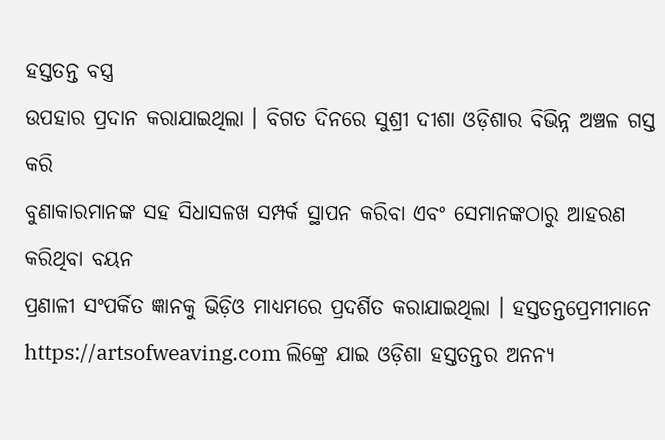ହସ୍ତତନ୍ତ ବସ୍ତ୍ର
ଉପହାର ପ୍ରଦାନ କରାଯାଇଥିଲା । ବିଗତ ଦିନରେ ସୁଶ୍ରୀ ଦୀଶା ଓଡ଼ିଶାର ବିଭିନ୍ନ ଅଞ୍ଚଳ ଗସ୍ତ କରି
ବୁଣାକାରମାନଙ୍କ ସହ ସିଧାସଳଖ ସମ୍ପର୍କ ସ୍ଥାପନ କରିବା ଏବଂ ସେମାନଙ୍କଠାରୁ ଆହରଣ କରିଥିବା ବୟନ
ପ୍ରଣାଳୀ ସଂପର୍କିତ ଜ୍ଞାନକୁ ଭିଡ଼ିଓ ମାଧ୍ୟମରେ ପ୍ରଦର୍ଶିତ କରାଯାଇଥିଲା । ହସ୍ତତନ୍ତପ୍ରେମୀମାନେ
https://artsofweaving.com ଲିଙ୍କ୍ରେ ଯାଇ ଓଡ଼ିଶା ହସ୍ତତନ୍ତର ଅନନ୍ୟ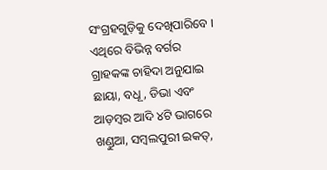ସଂଗ୍ରହଗୁଡ଼ିକୁ ଦେଖିପାରିବେ ।
ଏଥିରେ ବିଭିନ୍ନ ବର୍ଗର ଗ୍ରାହକଙ୍କ ଚାହିଦା ଅନୁଯାଇ ଛାୟା, ବଧୂ, ଡିଭା ଏବଂ ଆଡ଼ମ୍ବର ଆଦି ୪ଟି ଭାଗରେ
ଖଣ୍ଡୁଆ, ସମ୍ବଲପୁରୀ ଇକତ୍,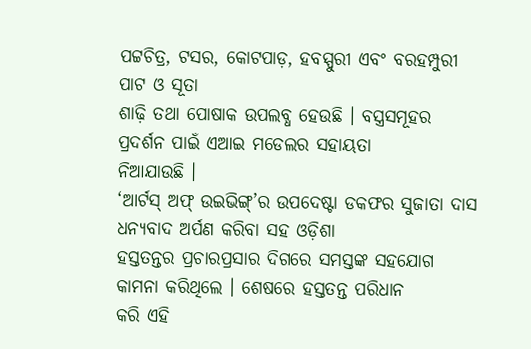ପଟ୍ଟଚିତ୍ର, ଟସର, କୋଟପାଡ଼, ହବସ୍ପୁରୀ ଏବଂ ବରହମ୍ପୁରୀ ପାଟ ଓ ସୂତା
ଶାଢ଼ି ତଥା ପୋଷାକ ଉପଲବ୍ଧ ହେଉଛି । ବସ୍ତ୍ରସମୂହର ପ୍ରଦର୍ଶନ ପାଇଁ ଏଆଇ ମଡେଲର ସହାୟତା
ନିଆଯାଉଛି ।
‘ଆର୍ଟସ୍ ଅଫ୍ ଉଇଭିଙ୍ଗ୍’ର ଉପଦେଷ୍ଟା ଡକଫର ସୁଜାତା ଦାସ ଧନ୍ୟବାଦ ଅର୍ପଣ କରିବା ସହ ଓଡ଼ିଶା
ହସ୍ତତନ୍ତର ପ୍ରଚାରପ୍ରସାର ଦିଗରେ ସମସ୍ତଙ୍କ ସହଯୋଗ କାମନା କରିଥିଲେ । ଶେଷରେ ହସ୍ତତନ୍ତ ପରିଧାନ
କରି ଏହି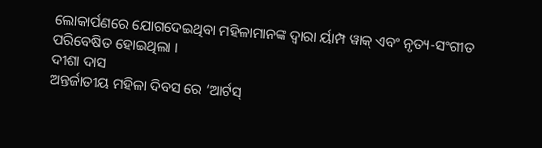ଲୋକାର୍ପଣରେ ଯୋଗଦେଇଥିବା ମହିଳାମାନଙ୍କ ଦ୍ୱାରା ର୍ୟାମ୍ପ ୱାକ୍ ଏବଂ ନୃତ୍ୟ-ସଂଗୀତ
ପରିବେଷିତ ହୋଇଥିଲା ।
ଦୀଶା ଦାସ
ଅନ୍ତର୍ଜାତୀୟ ମହିଳା ଦିବସ ରେ ‘ଆର୍ଟସ୍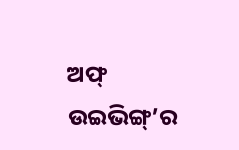ଅଫ୍ ଉଇଭିଙ୍ଗ୍’ର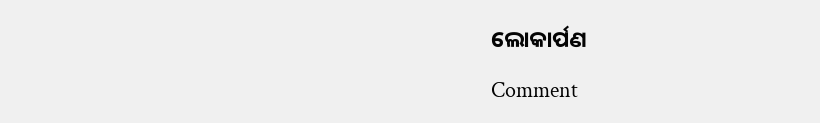ଲୋକାର୍ପଣ

Comment